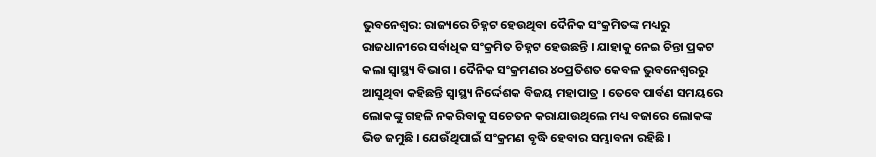ଭୁବନେଶ୍ବର: ରାଜ୍ୟରେ ଚିହ୍ନଟ ହେଉଥିବା ଦୈନିକ ସଂକ୍ରମିତଙ୍କ ମଧ୍ୟରୁ ରାଜଧାନୀରେ ସର୍ବାଧିକ ସଂକ୍ରମିତ ଚିହ୍ନଟ ହେଉଛନ୍ତି । ଯାହାକୁ ନେଇ ଚିନ୍ତା ପ୍ରକଟ କଲା ସ୍ୱାସ୍ଥ୍ୟ ବିଭାଗ । ଦୈନିକ ସଂକ୍ରମଣର ୪୦ପ୍ରତିଶତ କେବଳ ଭୁବନେଶ୍ୱରରୁ ଆସୁଥିବା କହିଛନ୍ତି ସ୍ୱାସ୍ଥ୍ୟ ନିର୍ଦ୍ଦେଶକ ବିଜୟ ମହାପାତ୍ର । ତେବେ ପାର୍ବଣ ସମୟରେ ଲୋକଙ୍କୁ ଗହଳି ନକରିବାକୁ ସଚେତନ କରାଯାଉଥିଲେ ମଧ୍ୟ ବଜାରେ ଲୋକଙ୍କ ଭିଡ ଜମୁଛି । ଯେଉଁଥିପାଇଁ ସଂକ୍ରମଣ ବୃଦ୍ଧି ହେବାର ସମ୍ଭାବନା ରହିଛି ।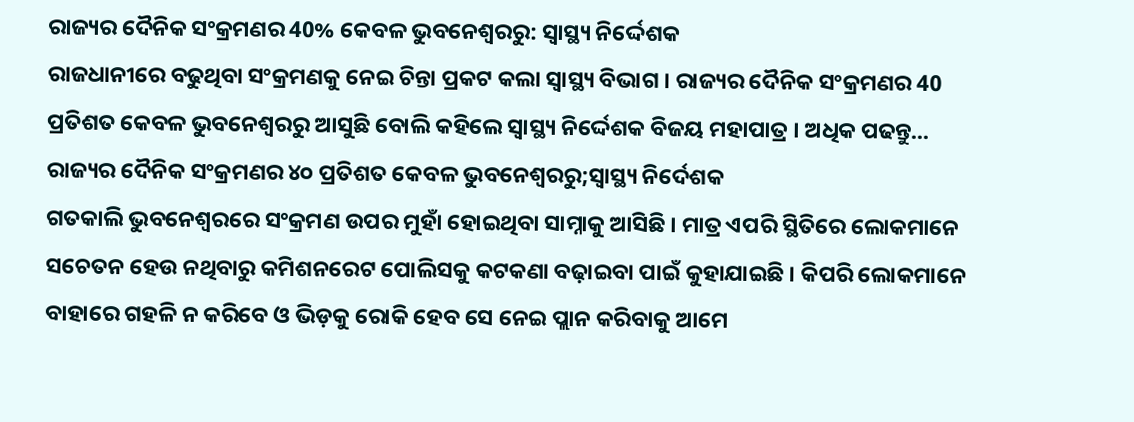ରାଜ୍ୟର ଦୈନିକ ସଂକ୍ରମଣର 40% କେବଳ ଭୁବନେଶ୍ବରରୁ: ସ୍ବାସ୍ଥ୍ୟ ନିର୍ଦ୍ଦେଶକ
ରାଜଧାନୀରେ ବଢୁଥିବା ସଂକ୍ରମଣକୁ ନେଇ ଚିନ୍ତା ପ୍ରକଟ କଲା ସ୍ୱାସ୍ଥ୍ୟ ବିଭାଗ । ରାଜ୍ୟର ଦୈନିକ ସଂକ୍ରମଣର 40 ପ୍ରତିଶତ କେବଳ ଭୁବନେଶ୍ୱରରୁ ଆସୁଛି ବୋଲି କହିଲେ ସ୍ବାସ୍ଥ୍ୟ ନିର୍ଦ୍ଦେଶକ ବିଜୟ ମହାପାତ୍ର । ଅଧିକ ପଢନ୍ତୁ...
ରାଜ୍ୟର ଦୈନିକ ସଂକ୍ରମଣର ୪୦ ପ୍ରତିଶତ କେବଳ ଭୁବନେଶ୍ୱରରୁ;ସ୍ୱାସ୍ଥ୍ୟ ନିର୍ଦେଶକ
ଗତକାଲି ଭୁବନେଶ୍ୱରରେ ସଂକ୍ରମଣ ଉପର ମୁହାଁ ହୋଇଥିବା ସାମ୍ନାକୁ ଆସିଛି । ମାତ୍ର ଏପରି ସ୍ଥିତିରେ ଲୋକମାନେ ସଚେତନ ହେଉ ନଥିବାରୁ କମିଶନରେଟ ପୋଲିସକୁ କଟକଣା ବଢ଼ାଇବା ପାଇଁ କୁହାଯାଇଛି । କିପରି ଲୋକମାନେ ବାହାରେ ଗହଳି ନ କରିବେ ଓ ଭିଡ଼କୁ ରୋକି ହେବ ସେ ନେଇ ପ୍ଲାନ କରିବାକୁ ଆମେ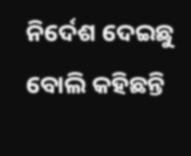ନିର୍ଦେଶ ଦେଇଛୁ ବୋଲି କହିଛନ୍ତି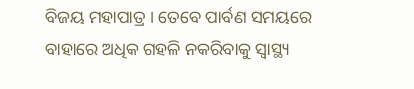ବିଜୟ ମହାପାତ୍ର । ତେବେ ପାର୍ବଣ ସମୟରେ ବାହାରେ ଅଧିକ ଗହଳି ନକରିବାକୁ ସ୍ୱାସ୍ଥ୍ୟ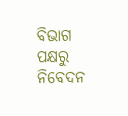ବିଭାଗ ପକ୍ଷରୁ ନିବେଦନ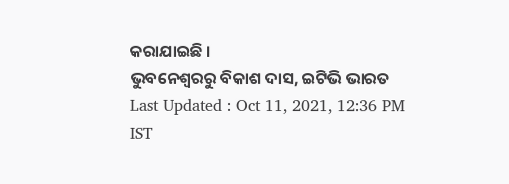କରାଯାଇଛି ।
ଭୁବନେଶ୍ବରରୁ ବିକାଶ ଦାସ, ଇଟିଭି ଭାରତ
Last Updated : Oct 11, 2021, 12:36 PM IST